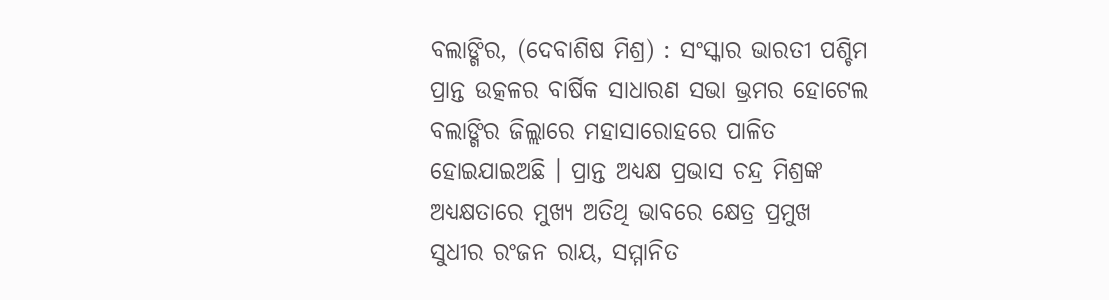ବଲାଙ୍ଗିର, (ଦେବାଶିଷ ମିଶ୍ର) : ସଂସ୍କାର ଭାରତୀ ପଶ୍ଚିମ ପ୍ରାନ୍ତ ଉତ୍କଳର ବାର୍ଷିକ ସାଧାରଣ ସଭା ଭ୍ରମର ହୋଟେଲ ବଲାଙ୍ଗିର ଜିଲ୍ଲାରେ ମହାସାରୋହରେ ପାଳିତ ହୋଇଯାଇଅଛି । ପ୍ରାନ୍ତ ଅଧ୍ୟକ୍ଷ ପ୍ରଭାସ ଚନ୍ଦ୍ର ମିଶ୍ରଙ୍କ ଅଧ୍ୟକ୍ଷତାରେ ମୁଖ୍ୟ ଅତିଥି ଭାବରେ କ୍ଷେତ୍ର ପ୍ରମୁଖ ସୁଧୀର ରଂଜନ ରାୟ, ସମ୍ମାନିତ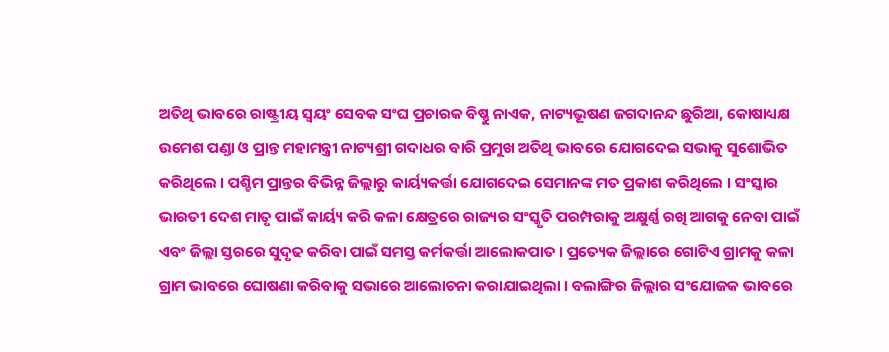ଅତିଥି ଭାବରେ ରାଷ୍ଟ୍ରୀୟ ସ୍ୱୟଂ ସେବକ ସଂଘ ପ୍ରଚାରକ ବିଷ୍ଣୁ ନାଏକ, ନାଟ୍ୟଭୂଷଣ ଜଗଦାନନ୍ଦ ଛୁରିଆ, କୋଷାଧ୍ୟକ୍ଷ ଉମେଶ ପଣ୍ଡା ଓ ପ୍ରାନ୍ତ ମହାମନ୍ତ୍ରୀ ନାଟ୍ୟଶ୍ରୀ ଗଦାଧର ବାରି ପ୍ରମୁଖ ଅତିଥି ଭାବରେ ଯୋଗଦେଇ ସଭାକୁ ସୁଶୋଭିତ କରିଥିଲେ । ପଶ୍ଚିମ ପ୍ରାନ୍ତର ବିଭିନ୍ନ ଜିଲ୍ଲାରୁ କାର୍ୟ୍ୟକର୍ତ୍ତା ଯୋଗଦେଇ ସେମାନଙ୍କ ମତ ପ୍ରକାଶ କରିଥିଲେ । ସଂସ୍କାର ଭାରତୀ ଦେଶ ମାତୃ ପାଇଁ କାର୍ୟ୍ୟ କରି କଳା କ୍ଷେତ୍ରରେ ରାଜ୍ୟର ସଂସ୍କୃତି ପରମ୍ପରାକୁ ଅକ୍ଷୁର୍ଣ୍ଣ ରଖି ଆଗକୁ ନେବା ପାଇଁ ଏବଂ ଜିଲ୍ଲା ସ୍ତରରେ ସୁଦୃଢ କରିବା ପାଇଁ ସମସ୍ତ କର୍ମକର୍ତ୍ତା ଆଲୋକପାତ । ପ୍ରତ୍ୟେକ ଜିଲ୍ଲାରେ ଗୋଟିଏ ଗ୍ରାମକୁ କଳା ଗ୍ରାମ ଭାବରେ ଘୋଷଣା କରିବାକୁ ସଭାରେ ଆଲୋଚନା କରାଯାଇଥିଲା । ବଲାଙ୍ଗିର ଜିଲ୍ଲାର ସଂଯୋଜକ ଭାବରେ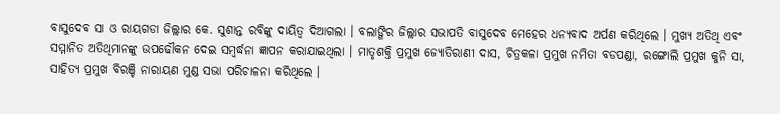ବାସୁଦେବ ସା ଓ ରାୟଗଡା ଜିଲ୍ଲାର କେ. ସୁଶାନ୍ତ ରବିଙ୍କୁ ଦାୟିତ୍ୱ ଦିଆଗଲା । ବଲାଙ୍ଗିର ଜିଲ୍ଲାର ସଭାପତି ବାସୁଦେବ ମେହେର ଧନ୍ୟବାଦ ଅର୍ପଣ କରିଥିଲେ । ମୁଖ୍ୟ ଅତିଥି ଏବଂ ସମ୍ମାନିତ ଅତିଥିମାନଙ୍କୁ ଉପଢୌକନ ଦେଇ ସମ୍ବର୍ଦ୍ଧନା ଜ୍ଞାପନ କରାଯାଇଥିଲା । ମାତୃଶକ୍ତି ପ୍ରମୁଖ ଜ୍ୟୋତିରାଣୀ ଦାସ, ଚିତ୍ରକଳା ପ୍ରମୁଖ ନମିତା ବଡପଣ୍ଡା, ରଙ୍ଗୋଲି ପ୍ରମୁଖ କୁନି ସା, ସାହିତ୍ୟ ପ୍ରମୁଖ ବିରଞ୍ଚି ନାରାୟଣ ମୁଣ୍ଡ ସଭା ପରିଚାଳନା କରିଥିଲେ ।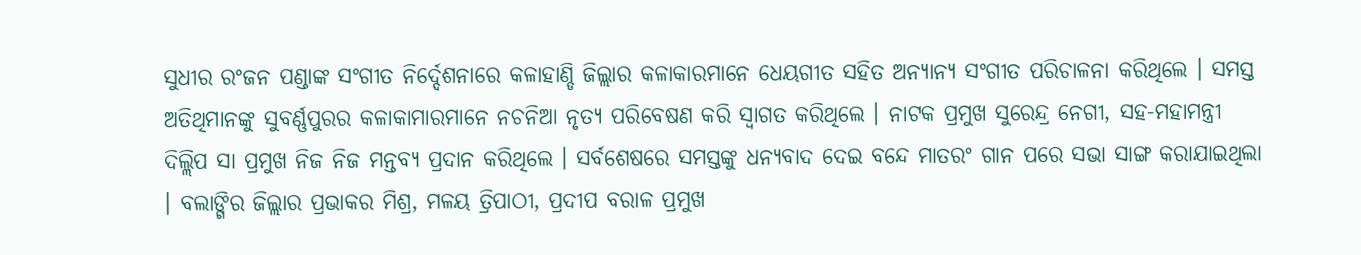ସୁଧୀର ରଂଜନ ପଣ୍ଡାଙ୍କ ସଂଗୀତ ନିର୍ଦ୍ଦେଶନାରେ କଳାହାଣ୍ଡି ଜିଲ୍ଲାର କଳାକାରମାନେ ଧେୟଗୀତ ସହିତ ଅନ୍ୟାନ୍ୟ ସଂଗୀତ ପରିଚାଳନା କରିଥିଲେ । ସମସ୍ତ ଅତିଥିମାନଙ୍କୁ ସୁବର୍ଣ୍ଣପୁରର କଳାକାମାରମାନେ ନଚନିଆ ନୃତ୍ୟ ପରିବେଷଣ କରି ସ୍ୱାଗତ କରିଥିଲେ । ନାଟକ ପ୍ରମୁଖ ସୁରେନ୍ଦ୍ର ନେଗୀ, ସହ-ମହାମନ୍ତ୍ରୀ ଦିଲ୍ଲିପ ସା ପ୍ରମୁଖ ନିଜ ନିଜ ମନ୍ତବ୍ୟ ପ୍ରଦାନ କରିଥିଲେ । ସର୍ବଶେଷରେ ସମସ୍ତଙ୍କୁ ଧନ୍ୟବାଦ ଦେଇ ବନ୍ଦେ ମାତରଂ ଗାନ ପରେ ସଭା ସାଙ୍ଗ କରାଯାଇଥିଲା । ବଲାଙ୍ଗିର ଜିଲ୍ଲାର ପ୍ରଭାକର ମିଶ୍ର, ମଳୟ ତ୍ରିପାଠୀ, ପ୍ରଦୀପ ବରାଳ ପ୍ରମୁଖ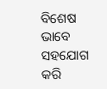ବିଶେଷ ଭାବେ ସହଯୋଗ କରି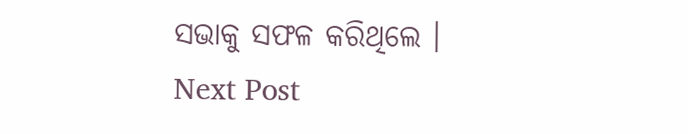ସଭାକୁ ସଫଳ କରିଥିଲେ ।
Next Post